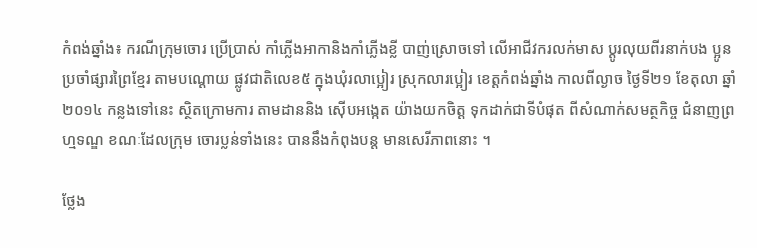កំពង់ឆ្នាំង៖ ករណីក្រុមចោរ ប្រើប្រាស់ កាំភ្លើងអាកានិងកាំភ្លើងខ្លី បាញ់ស្រោចទៅ លើអាជីវករលក់មាស ប្ដូរលុយពីរនាក់បង ប្អូនប្រចាំផ្សារព្រៃខ្មែរ តាមបណ្ដោយ ផ្លូវជាតិលេខ៥ ក្នុងឃុំរលាប្អៀរ ស្រុកលារប្អៀរ ខេត្ដកំពង់ឆ្នាំង កាលពីល្ងាច ថ្ងៃទី២១ ខែតុលា ឆ្នាំ២០១៤ កន្លងទៅនេះ ស្ថិតក្រោមការ តាមដាននិង ស៊ើបអង្កេត យ៉ាងយកចិត្ដ ទុកដាក់ជាទីបំផុត ពីសំណាក់សមត្ថកិច្ច ជំនាញព្រហ្មទណ្ឌ ខណៈដែលក្រុម ចោរប្លន់ទាំងនេះ បាននឹងកំពុងបន្ដ មានសេរីភាពនោះ ។

ថ្លែង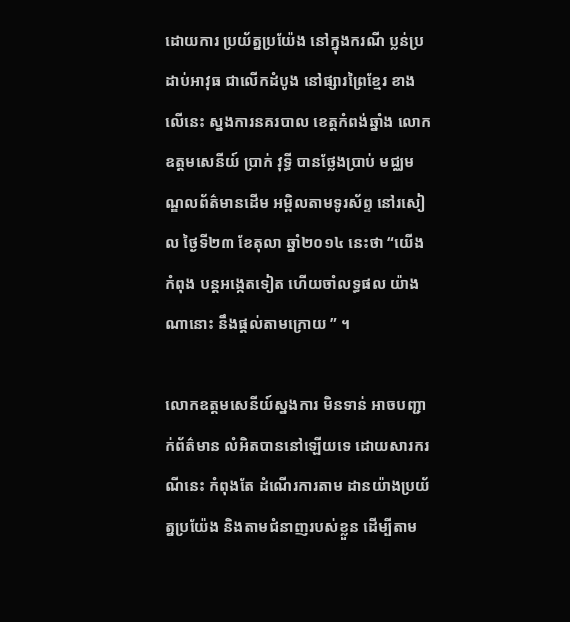ដោយការ ប្រយ័ត្នប្រយ៉ែង នៅក្នុងករណី ប្លន់ប្រដាប់អាវុធ ជាលើកដំបូង នៅផ្សារព្រៃខ្មែរ ខាងលើនេះ ស្នងការនគរបាល ខេត្ដកំពង់ឆ្នាំង លោកឧត្ដមសេនីយ៍ ប្រាក់ វុទ្ធី បានថ្លែងប្រាប់ មជ្ឈមណ្ឌលព័ត៌មានដើម អម្ពិលតាមទូរស័ព្ទ នៅរសៀល ថ្ងៃទី២៣ ខែតុលា ឆ្នាំ២០១៤ នេះថា “យើងកំពុង បន្ដអង្កេតទៀត ហើយចាំលទ្ធផល យ៉ាងណានោះ នឹងផ្ដល់តាមក្រោយ ” ។

លោកឧត្ដមសេនីយ៍ស្នងការ មិនទាន់ អាចបញ្ជាក់ព័ត៌មាន លំអិតបាននៅឡើយទេ ដោយសារករណីនេះ កំពុងតែ ដំណើរការតាម ដានយ៉ាងប្រយ័ត្នប្រយ៉ែង និងតាមជំនាញរបស់ខ្លួន ដើម្បីតាម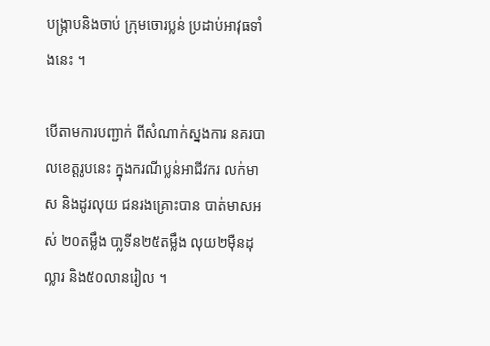បង្ក្រាបនិងចាប់ ក្រុមចោរប្លន់ ប្រដាប់អាវុធទាំងនេះ ។

បើតាមការបញ្ជាក់ ពីសំណាក់ស្នងការ នគរបាលខេត្ដរូបនេះ ក្នុងករណីប្លន់អាជីវករ លក់មាស និងដូរលុយ ជនរងគ្រោះបាន បាត់មាសអស់ ២០តម្លឹង បា្លទីន២៥តម្លឹង លុយ២ម៉ឺនដុល្លារ និង៥០លានរៀល ។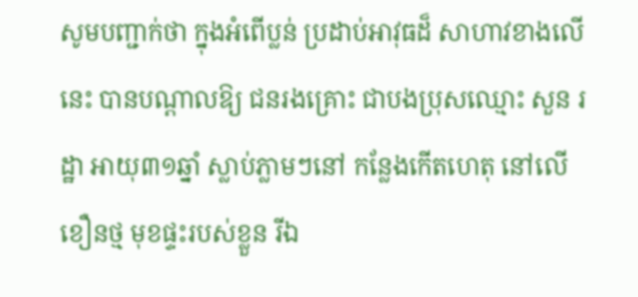សូមបញ្ជាក់ថា ក្នុងអំពើប្លន់ ប្រដាប់អាវុធដ៏ សាហាវខាងលើនេះ បានបណ្ដាលឱ្យ ជនរងគ្រោះ ជាបងប្រុសឈ្មោះ សួន រដ្ឋា អាយុ៣១ឆ្នាំ ស្លាប់ភ្លាមៗនៅ កន្លែងកើតហេតុ នៅលើខឿនថ្ម មុខផ្ទះរបស់ខ្លួន រីឯ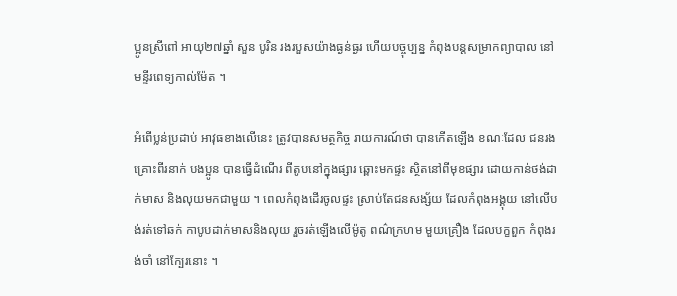ប្អូនស្រីពៅ អាយុ២៧ឆ្នាំ សួន បូរិន រងរបួសយ៉ាងធ្ងន់ធ្ងរ ហើយបច្ចុប្បន្ន កំពុងបន្ដសម្រាកព្យាបាល នៅមន្ទីរពេទ្យកាល់ម៉ែត ។

អំពើប្លន់ប្រដាប់ អាវុធខាងលើនេះ ត្រូវបានសមត្ថកិច្ច រាយការណ៍ថា បានកើតឡើង ខណៈដែល ជនរងគ្រោះពីរនាក់ បងប្អូន បានធ្វើដំណើរ ពីតូបនៅក្នុងផ្សារ ឆ្ពោះមកផ្ទះ ស្ថិតនៅពីមុខផ្សារ ដោយកាន់ថង់ដាក់មាស និងលុយមកជាមួយ ។ ពេលកំពុងដើរចូលផ្ទះ ស្រាប់តែជនសង្ស័យ ដែលកំពុងអង្គុយ នៅលើបង់រត់ទៅឆក់ កាបូបដាក់មាសនិងលុយ រួចរត់ឡើងលើម៉ូតូ ពណ៌ក្រហម មួយគ្រឿង ដែលបក្ខពួក កំពុងរង់ចាំ នៅក្បែរនោះ ។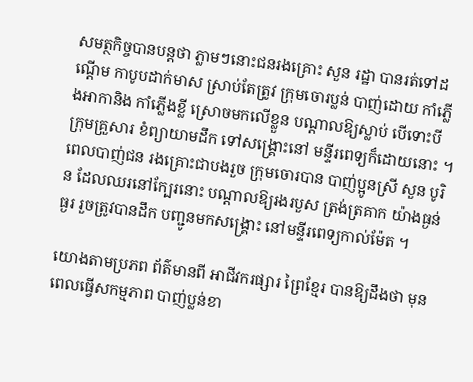សមត្ថកិច្ចបានបន្ដថា ភ្លាមៗនោះជនរងគ្រោះ សួន រដ្ឋា បានរត់ទៅដណ្ដើម កាបូបដាក់មាស ស្រាប់តែត្រូវ ក្រុមចោរប្លន់ បាញ់ដោយ កាំភ្លើងអាកានិង កាំភ្លើងខ្លី ស្រោចមកលើខ្លួន បណ្ដាលឱ្យស្លាប់ បើទោះបីក្រុមគ្រួសារ ខំព្យាយាមដឹក ទៅសង្គ្រោះនៅ មន្ទីរពេទ្យក៏ដោយនោះ ។ ពេលបាញ់ជន រងគ្រោះជាបងរួច ក្រុមចោរបាន បាញ់ប្អូនស្រី សួន បូរិន ដែលឈរនៅក្បែរនោះ បណ្ដាលឱ្យរងរបួស ត្រង់ត្រគាក យ៉ាងធ្ងន់ធ្ងរ រួចត្រូវបានដឹក បញ្ជូនមកសង្គ្រោះ នៅមន្ទីរពេទ្យកាល់ម៉ែត ។

យោងតាមប្រភព ព័ត៌មានពី អាជីវករផ្សារ ព្រៃខ្មែរ បានឱ្យដឹងថា មុនពេលធ្វើសកម្មភាព បាញ់ប្លន់ខា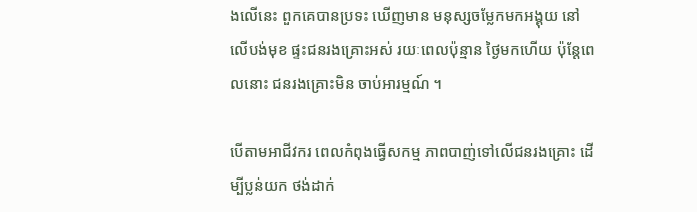ងលើនេះ ពួកគេបានប្រទះ ឃើញមាន មនុស្សចម្លែកមកអង្គុយ នៅលើបង់មុខ ផ្ទះជនរងគ្រោះអស់ រយៈពេលប៉ុន្មាន ថ្ងៃមកហើយ ប៉ុន្ដែពេលនោះ ជនរងគ្រោះមិន ចាប់អារម្មណ៍ ។

បើតាមអាជីវករ ពេលកំពុងធ្វើសកម្ម ភាពបាញ់ទៅលើជនរងគ្រោះ ដើម្បីប្លន់យក ថង់ដាក់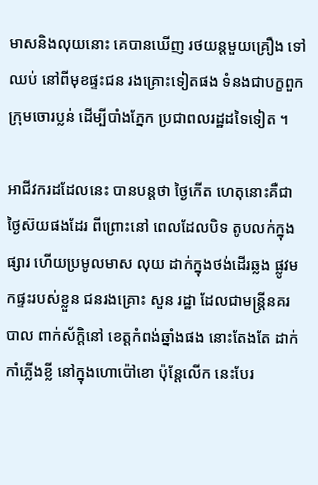មាសនិងលុយនោះ គេបានឃើញ រថយន្ដមួយគ្រឿង ទៅឈប់ នៅពីមុខផ្ទះជន រងគ្រោះទៀតផង ទំនងជាបក្ខពួក ក្រុមចោរប្លន់ ដើម្បីបាំងភ្នែក ប្រជាពលរដ្ឋដទៃទៀត ។

អាជីវករដដែលនេះ បានបន្ដថា ថ្ងៃកើត ហេតុនោះគឺជា ថ្ងៃស៊យផងដែរ ពីព្រោះនៅ ពេលដែលបិទ តូបលក់ក្នុងផ្សារ ហើយប្រមូលមាស លុយ ដាក់ក្នុងថង់ដើរឆ្លង ផ្លូវមកផ្ទះរបស់ខ្លួន ជនរងគ្រោះ សួន រដ្ឋា ដែលជាមន្ដ្រីនគរបាល ពាក់ស័ក្ដិនៅ ខេត្ដកំពង់ឆ្នាំងផង នោះតែងតែ ដាក់កាំភ្លើងខ្លី នៅក្នុងហោប៉ៅខោ ប៉ុន្ដែលើក នេះបែរ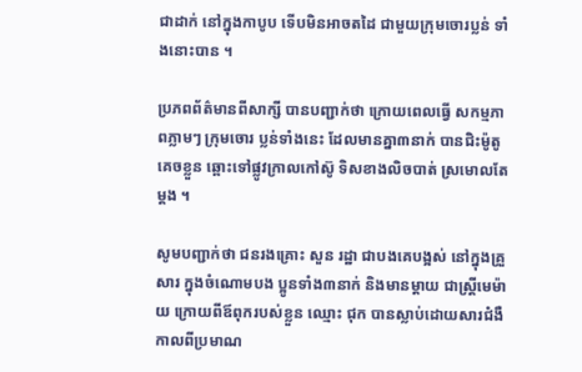ជាដាក់ នៅក្នុងកាបូប ទើបមិនអាចតដៃ ជាមួយក្រុមចោរប្លន់ ទាំងនោះបាន ។

ប្រភពព័ត៌មានពីសាក្សី បានបញ្ជាក់ថា ក្រោយពេលធ្វើ សកម្មភាពភ្លាមៗ ក្រុមចោរ ប្លន់ទាំងនេះ ដែលមានគ្នា៣នាក់ បានជិះម៉ូតូ គេចខ្លួន ឆ្ពោះទៅផ្លូវក្រាលកៅស៊ូ ទិសខាងលិចបាត់ ស្រមោលតែម្ដង ។

សូមបញ្ជាក់ថា ជនរងគ្រោះ សួន រដ្ឋា ជាបងគេបង្អស់ នៅក្នុងគ្រួសារ ក្នុងចំណោមបង ប្អូនទាំង៣នាក់ និងមានម្ដាយ ជាស្ដ្រីមេម៉ាយ ក្រោយពីឪពុករបស់ខ្លួន ឈ្មោះ ជុក បានស្លាប់ដោយសារជំងឺ កាលពីប្រមាណ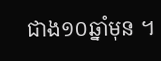ជាង១០ឆ្នាំមុន ។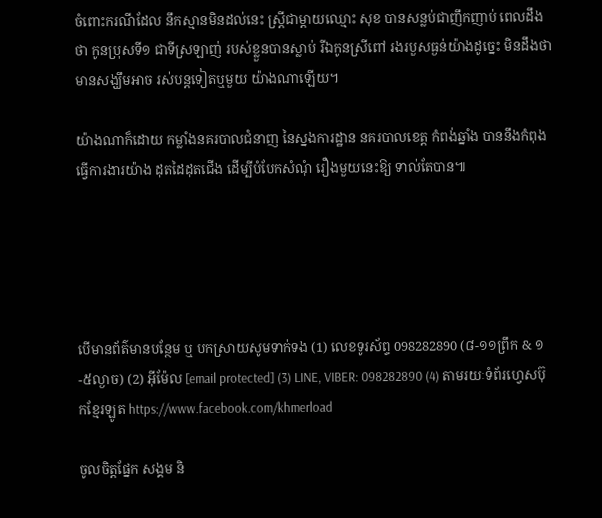ចំពោះករណីដែល នឹកស្មានមិនដល់នេះ ស្ដ្រីជាម្ដាយឈ្មោះ សុខ បានសន្លប់ជាញឹកញាប់ ពេលដឹងថា កូនប្រុសទី១ ជាទីស្រឡាញ់ របស់ខ្លួនបានស្លាប់ រីឯកូនស្រីពៅ រងរបួសធ្ងន់យ៉ាងដូច្នេះ មិនដឹងថា មានសង្ឃឹមអាច រស់បន្ដទៀតឬមួយ យ៉ាងណាឡើយ។

យ៉ាងណាក៏ដោយ កម្លាំងនគរបាលជំនាញ នៃស្នងការដ្ឋាន នគរបាលខេត្ដ កំពង់ឆ្នាំង បាននឹងកំពុង ធ្វើការងារយ៉ាង ដុតដៃដុតជើង ដើម្បីបំបែកសំណុំ រឿងមួយនេះឱ្យ ទាល់តែបាន៕





បើមានព័ត៌មានបន្ថែម ឬ បកស្រាយសូមទាក់ទង (1) លេខទូរស័ព្ទ 098282890 (៨-១១ព្រឹក & ១-៥ល្ងាច) (2) អ៊ីម៉ែល [email protected] (3) LINE, VIBER: 098282890 (4) តាមរយៈទំព័រហ្វេសប៊ុកខ្មែរឡូត https://www.facebook.com/khmerload

ចូលចិត្តផ្នែក សង្គម និ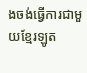ងចង់ធ្វើការជាមួយខ្មែរឡូត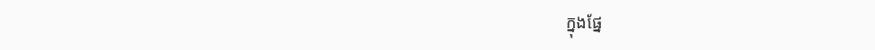ក្នុងផ្នែ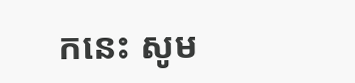កនេះ សូម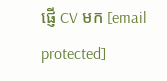ផ្ញើ CV មក [email protected]